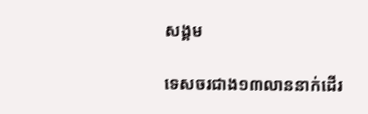សង្គម

ទេសចរជាង១៣លាននាក់ដើរ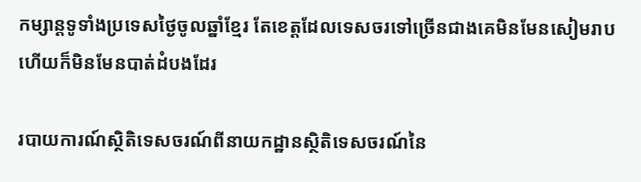កម្សាន្តទូទាំងប្រទេសថ្ងៃចូលឆ្នាំខ្មែរ តែខេត្តដែលទេសចរទៅច្រើនជាងគេមិនមែនសៀមរាប ហើយក៏មិនមែនបាត់ដំបងដែរ

របាយការណ៍ស្ថិតិទេសចរណ៍ពីនាយកដ្ឋានស្ថិតិទេសចរណ៍នៃ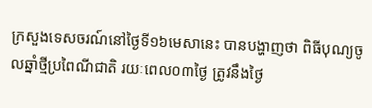ក្រសួងទេសចរណ៍នៅថ្ងៃទី១៦មេសានេះ បានបង្ហាញថា ពិធីបុណ្យចូលឆ្នាំថ្មីប្រពៃណីជាតិ រយៈពេល០៣ថ្ងៃ ត្រូវនឹងថ្ងៃ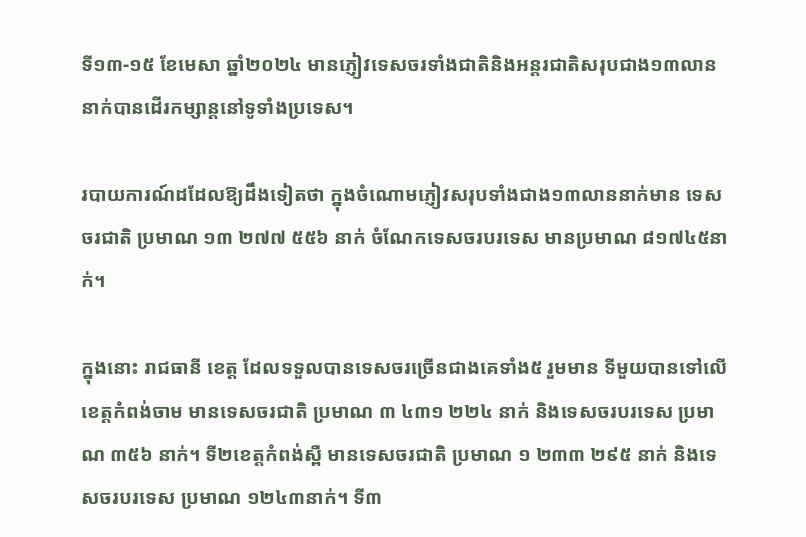ទី១៣-១៥ ខែមេសា ឆ្នាំ២០២៤ មានភ្ញៀវទេសចរទាំងជាតិនិងអន្តរជាតិសរុបជាង១៣លាននាក់បានដើរកម្សាន្តនៅទូទាំងប្រទេស។

របាយការណ៍ដដែលឱ្យដឹងទៀតថា ក្នុងចំណោមភ្ញៀវសរុបទាំងជាង១៣លាននាក់មាន ទេសចរជាតិ ប្រមាណ ១៣ ២៧៧ ៥៥៦ នាក់ ចំណែកទេសចរបរទេស មានប្រមាណ ៨១៧៤៥នាក់។

ក្នុងនោះ រាជធានី ខេត្ត ដែលទទួលបានទេសចរច្រើនជាងគេទាំង៥ រួមមាន ទីមួយបានទៅលើខេត្តកំពង់ចាម មានទេសចរជាតិ ប្រមាណ ៣ ៤៣១ ២២៤ នាក់ និងទេសចរបរទេស ប្រមាណ ៣៥៦ នាក់។ ទី២ខេត្តកំពង់ស្ពឺ មានទេសចរជាតិ ប្រមាណ ១ ២៣៣ ២៩៥ នាក់ និងទេសចរបរទេស ប្រមាណ ១២៤៣នាក់។ ទី៣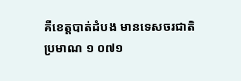គឺខេត្តបាត់ដំបង មានទេសចរជាតិ ប្រមាណ ១ ០៧១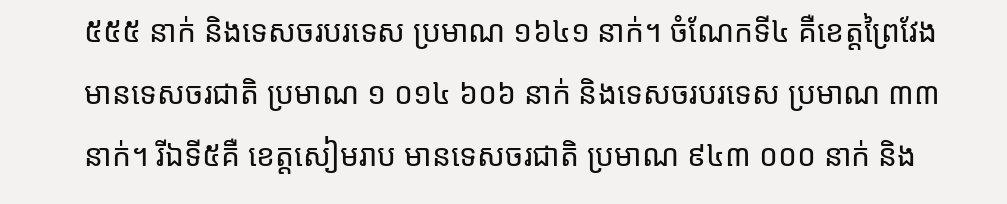៥៥៥ នាក់ និងទេសចរបរទេស ប្រមាណ ១៦៤១ នាក់។ ចំណែកទី៤ គឺខេត្តព្រៃវែង មានទេសចរជាតិ ប្រមាណ ១ ០១៤ ៦០៦ នាក់ និងទេសចរបរទេស ប្រមាណ ៣៣នាក់។ រីឯទី៥គឺ ខេត្តសៀមរាប មានទេសចរជាតិ ប្រមាណ ៩៤៣ ០០០ នាក់ និង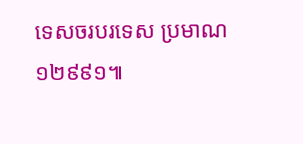ទេសចរបរទេស ប្រមាណ ១២៩៩១៕